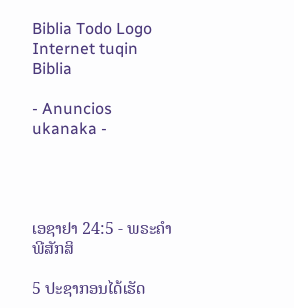Biblia Todo Logo
Internet tuqin Biblia

- Anuncios ukanaka -




ເອຊາຢາ 24:5 - ພຣະຄຳພີສັກສິ

5 ປະຊາກອນໄດ້ເຮັດ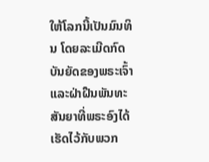ໃຫ້ໂລກນີ້ເປັນມົນທິນ ໂດຍລະເມີດກົດບັນຍັດຂອງພຣະເຈົ້າ ແລະຝ່າຝືນພັນທະສັນຍາທີ່ພຣະອົງໄດ້ເຮັດໄວ້ກັບພວກ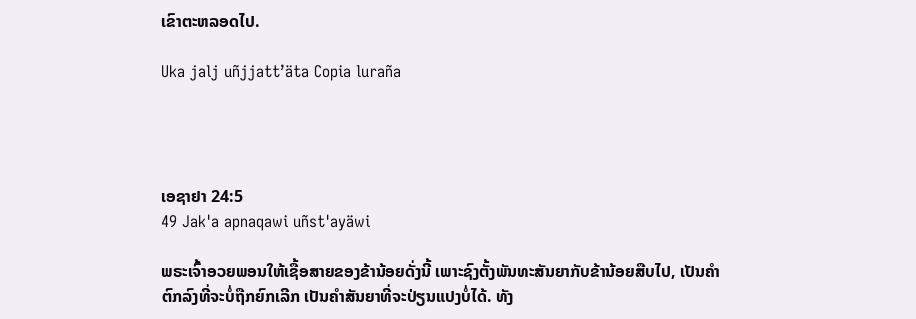ເຂົາຕະຫລອດໄປ.

Uka jalj uñjjattʼäta Copia luraña




ເອຊາຢາ 24:5
49 Jak'a apnaqawi uñst'ayäwi

ພຣະເຈົ້າອວຍພອນໃຫ້ເຊື້ອສາຍຂອງຂ້ານ້ອຍດັ່ງນີ້ ເພາະຊົງຕັ້ງພັນທະສັນຍາກັບຂ້ານ້ອຍສືບໄປ, ເປັນຄຳຕົກລົງທີ່ຈະບໍ່ຖືກຍົກເລີກ ເປັນຄຳສັນຍາທີ່ຈະປ່ຽນແປງບໍ່ໄດ້. ທັງ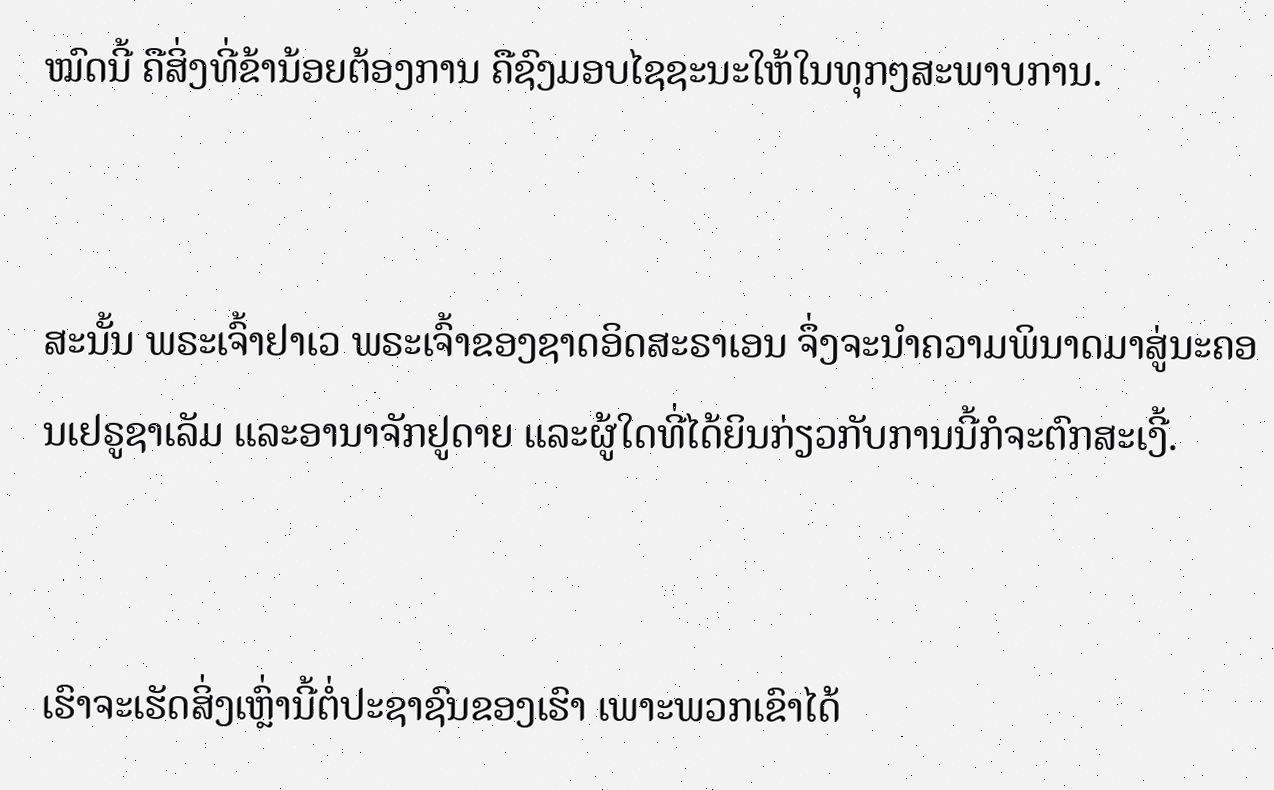ໝົດນີ້ ຄືສິ່ງທີ່ຂ້ານ້ອຍຕ້ອງການ ຄືຊົງມອບໄຊຊະນະໃຫ້ໃນທຸກໆສະພາບການ.


ສະນັ້ນ ພຣະເຈົ້າຢາເວ ພຣະເຈົ້າຂອງຊາດອິດສະຣາເອນ ຈຶ່ງຈະນຳຄວາມພິນາດມາສູ່ນະຄອນເຢຣູຊາເລັມ ແລະອານາຈັກຢູດາຍ ແລະຜູ້ໃດທີ່ໄດ້ຍິນກ່ຽວກັບການນີ້ກໍຈະຕົກສະເງີ້.


ເຮົາຈະເຮັດສິ່ງເຫຼົ່ານີ້ຕໍ່ປະຊາຊົນຂອງເຮົາ ເພາະພວກເຂົາໄດ້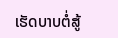ເຮັດບາບຕໍ່ສູ້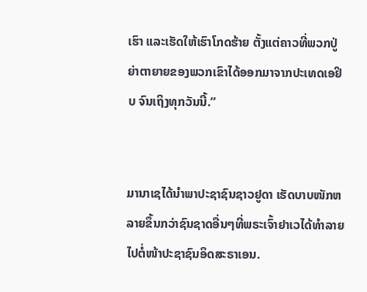ເຮົາ ແລະເຮັດໃຫ້ເຮົາໂກດຮ້າຍ ຕັ້ງແຕ່ຄາວທີ່ພວກປູ່ຍ່າຕາຍາຍຂອງພວກເຂົາໄດ້ອອກມາຈາກປະເທດເອຢິບ ຈົນເຖິງທຸກວັນນີ້.”


ມານາເຊໄດ້ນຳພາປະຊາຊົນຊາວຢູດາ ເຮັດບາບໜັກຫລາຍຂຶ້ນກວ່າຊົນຊາດອື່ນໆທີ່ພຣະເຈົ້າຢາເວໄດ້ທຳລາຍໄປຕໍ່ໜ້າປະຊາຊົນອິດສະຣາເອນ.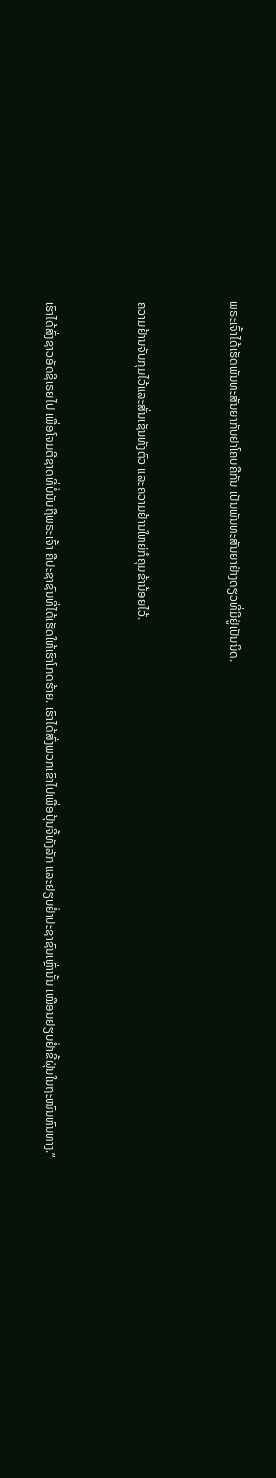ພຣະເຈົ້າໄດ້ເຮັດພັນທະສັນຍາກັບຢາໂຄບຄືກັນ ເປັນພັນທະສັນຍາຢ່າງດຽວທີ່ມີຢູ່ເປັນນິດ.


ຄວາມຢ້ານຈັບກຸມໄວ້ແລະສັ່ນເຊັນທັງຕົວ ແລະຄວາມຢ້ານໃຫຍ່ກໍຄຸມຂ້ານ້ອຍໄວ້.


ເຮົາໄດ້ສົ່ງຊາວອັດຊີເຣຍໄປ ເພື່ອໂຈມຕີຊາດທີ່ບໍ່ນັບຖືພຣະເຈົ້າ ຄືປະຊາຊົນທີ່ໄດ້ເຮັດໃຫ້ເຮົາໂກດຮ້າຍ. ເຮົາໄດ້ສົ່ງພວກເຂົາໄປເພື່ອປຸ້ນຈີ້ທັງລັກ ແລະຢຽບຢໍ່າປະຊາຊົນເຫຼົ່ານັ້ນ ເໝືອນຢຽບຢໍ່າຂີ້ຝຸ່ນໃນຖະໜົນຫົນທາງ.”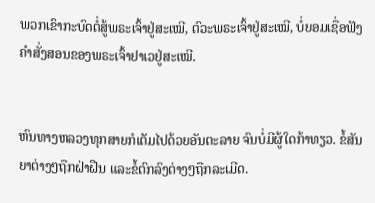ພວກເຂົາກະບົດຕໍ່ສູ້ພຣະເຈົ້າຢູ່ສະເໝີ, ຕົວະພຣະເຈົ້າຢູ່ສະເໝີ, ບໍ່ຍອມເຊື່ອຟັງຄຳສັ່ງສອນຂອງພຣະເຈົ້າຢາເວຢູ່ສະເໝີ.


ຫົນທາງຫລວງທຸກສາຍກໍເຕັມໄປດ້ວຍອັນຕະລາຍ ຈົນບໍ່ມີຜູ້ໃດກ້າທຽວ. ຂໍ້ສັນຍາຕ່າງໆຖືກຝ່າຝືນ ແລະຂໍ້ຕົກລົງຕ່າງໆຖືກລະເມີດ.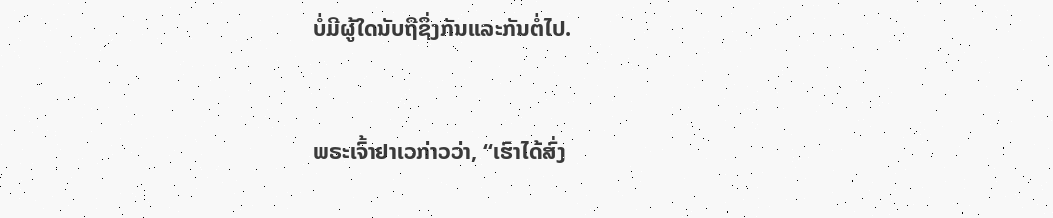ບໍ່ມີຜູ້ໃດນັບຖືຊຶ່ງກັນແລະກັນຕໍ່ໄປ.


ພຣະເຈົ້າຢາເວກ່າວວ່າ, “ເຮົາໄດ້ສົ່ງ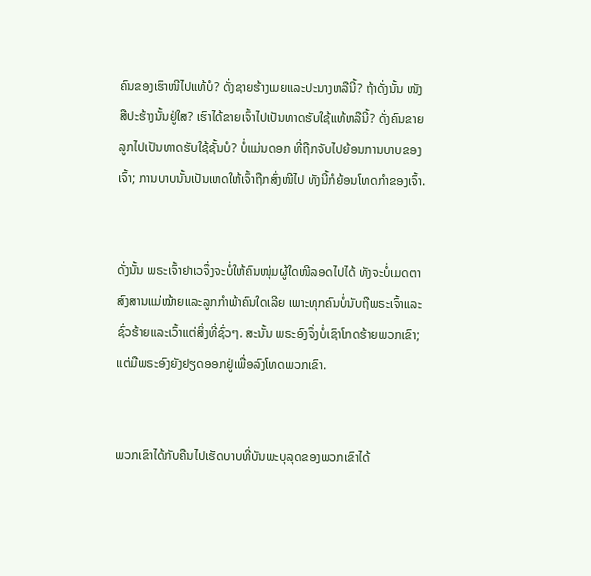ຄົນຂອງເຮົາໜີໄປແທ້ບໍ? ດັ່ງຊາຍຮ້າງເມຍແລະປະນາງຫລືນີ້? ຖ້າດັ່ງນັ້ນ ໜັງສືປະຮ້າງນັ້ນຢູ່ໃສ? ເຮົາໄດ້ຂາຍເຈົ້າໄປເປັນທາດຮັບໃຊ້ແທ້ຫລືນີ້? ດັ່ງຄົນຂາຍລູກໄປເປັນທາດຮັບໃຊ້ຊັ້ນບໍ? ບໍ່ແມ່ນດອກ ທີ່ຖືກຈັບໄປຍ້ອນການບາບຂອງເຈົ້າ; ການບາບນັ້ນເປັນເຫດໃຫ້ເຈົ້າຖືກສົ່ງໜີໄປ ທັງນີ້ກໍຍ້ອນໂທດກຳຂອງເຈົ້າ.


ດັ່ງນັ້ນ ພຣະເຈົ້າຢາເວຈຶ່ງຈະບໍ່ໃຫ້ຄົນໜຸ່ມຜູ້ໃດໜີລອດໄປໄດ້ ທັງຈະບໍ່ເມດຕາສົງສານແມ່ໝ້າຍແລະລູກກຳພ້າຄົນໃດເລີຍ ເພາະທຸກຄົນບໍ່ນັບຖືພຣະເຈົ້າແລະຊົ່ວຮ້າຍແລະເວົ້າແຕ່ສິ່ງທີ່ຊົ່ວໆ. ສະນັ້ນ ພຣະອົງຈຶ່ງບໍ່ເຊົາໂກດຮ້າຍພວກເຂົາ; ແຕ່ມືພຣະອົງຍັງຢຽດອອກຢູ່ເພື່ອລົງໂທດພວກເຂົາ.


ພວກເຂົາໄດ້ກັບຄືນໄປເຮັດບາບທີ່ບັນພະບຸລຸດຂອງພວກເຂົາໄດ້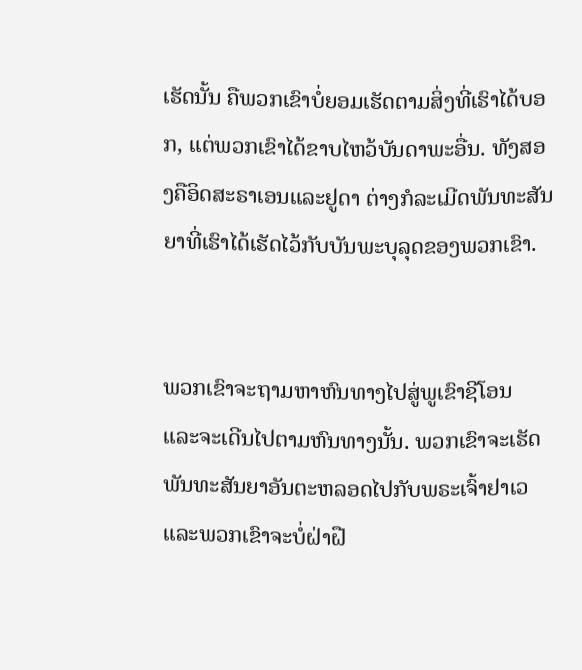ເຮັດນັ້ນ ຄືພວກເຂົາບໍ່ຍອມເຮັດຕາມສິ່ງທີ່ເຮົາໄດ້ບອກ, ແຕ່ພວກເຂົາໄດ້ຂາບໄຫວ້ບັນດາພະອື່ນ. ທັງສອງຄືອິດສະຣາເອນແລະຢູດາ ຕ່າງກໍລະເມີດພັນທະສັນຍາທີ່ເຮົາໄດ້ເຮັດໄວ້ກັບບັນພະບຸລຸດຂອງພວກເຂົາ.


ພວກເຂົາຈະຖາມຫາຫົນທາງໄປສູ່ພູເຂົາຊີໂອນ ແລະຈະເດີນໄປຕາມຫົນທາງນັ້ນ. ພວກເຂົາຈະເຮັດພັນທະສັນຍາອັນຕະຫລອດໄປກັບພຣະເຈົ້າຢາເວ ແລະພວກເຂົາຈະບໍ່ຝ່າຝື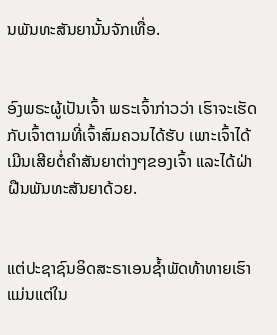ນພັນທະສັນຍານັ້ນຈັກເທື່ອ.


ອົງພຣະຜູ້ເປັນເຈົ້າ ພຣະເຈົ້າກ່າວວ່າ ເຮົາຈະເຮັດກັບເຈົ້າຕາມທີ່ເຈົ້າສົມຄວນໄດ້ຮັບ ເພາະເຈົ້າໄດ້ເມີນເສີຍຕໍ່ຄຳສັນຍາຕ່າງໆຂອງເຈົ້າ ແລະໄດ້ຝ່າຝືນພັນທະສັນຍາດ້ວຍ.


ແຕ່ປະຊາຊົນອິດສະຣາເອນຊໍ້າພັດທ້າທາຍເຮົາແມ່ນແຕ່ໃນ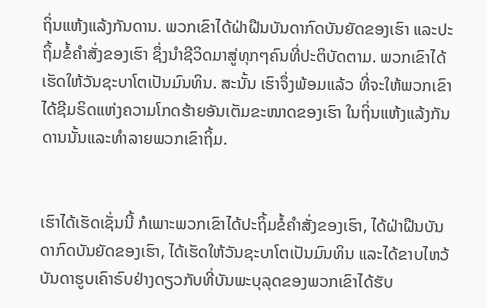ຖິ່ນແຫ້ງແລ້ງກັນດານ. ພວກເຂົາໄດ້ຝ່າຝືນບັນດາກົດບັນຍັດຂອງເຮົາ ແລະປະຖິ້ມຂໍ້ຄຳສັ່ງຂອງເຮົາ ຊຶ່ງນຳຊີວິດມາສູ່ທຸກໆຄົນທີ່ປະຕິບັດຕາມ. ພວກເຂົາໄດ້ເຮັດໃຫ້ວັນຊະບາໂຕເປັນມົນທິນ. ສະນັ້ນ ເຮົາຈຶ່ງພ້ອມແລ້ວ ທີ່ຈະໃຫ້ພວກເຂົາໄດ້ຊີມຣິດແຫ່ງຄວາມໂກດຮ້າຍອັນເຕັມຂະໜາດຂອງເຮົາ ໃນຖິ່ນແຫ້ງແລ້ງກັນດານນັ້ນແລະທຳລາຍພວກເຂົາຖິ້ມ.


ເຮົາໄດ້ເຮັດເຊັ່ນນີ້ ກໍເພາະພວກເຂົາໄດ້ປະຖິ້ມຂໍ້ຄຳສັ່ງຂອງເຮົາ, ໄດ້ຝ່າຝືນບັນດາກົດບັນຍັດຂອງເຮົາ, ໄດ້ເຮັດໃຫ້ວັນຊະບາໂຕເປັນມົນທິນ ແລະໄດ້ຂາບໄຫວ້ບັນດາຮູບເຄົາຣົບຢ່າງດຽວກັບທີ່ບັນພະບຸລຸດຂອງພວກເຂົາໄດ້ຮັບ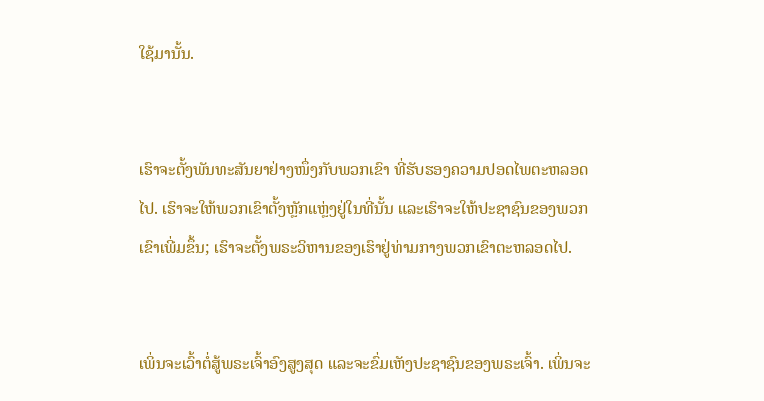ໃຊ້ມານັ້ນ.


ເຮົາຈະຕັ້ງພັນທະສັນຍາຢ່າງໜຶ່ງກັບພວກເຂົາ ທີ່ຮັບຮອງຄວາມປອດໄພຕະຫລອດໄປ. ເຮົາຈະໃຫ້ພວກເຂົາຕັ້ງຫຼັກແຫຼ່ງຢູ່ໃນທີ່ນັ້ນ ແລະເຮົາຈະໃຫ້ປະຊາຊົນຂອງພວກເຂົາເພີ່ມຂຶ້ນ; ເຮົາຈະຕັ້ງພຣະວິຫານຂອງເຮົາຢູ່ທ່າມກາງພວກເຂົາຕະຫລອດໄປ.


ເພິ່ນຈະເວົ້າຕໍ່ສູ້ພຣະເຈົ້າອົງສູງສຸດ ແລະຈະຂົ່ມເຫັງປະຊາຊົນຂອງພຣະເຈົ້າ. ເພິ່ນຈະ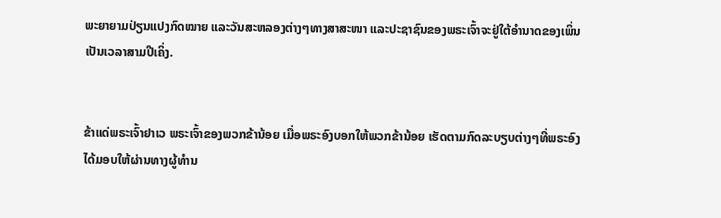ພະຍາຍາມປ່ຽນແປງກົດໝາຍ ແລະວັນສະຫລອງຕ່າງໆທາງສາສະໜາ ແລະປະຊາຊົນຂອງພຣະເຈົ້າຈະຢູ່ໃຕ້ອຳນາດຂອງເພິ່ນເປັນເວລາສາມປີເຄິ່ງ.


ຂ້າແດ່ພຣະເຈົ້າຢາເວ ພຣະເຈົ້າຂອງພວກຂ້ານ້ອຍ ເມື່ອພຣະອົງບອກໃຫ້ພວກຂ້ານ້ອຍ ເຮັດຕາມກົດລະບຽບຕ່າງໆທີ່ພຣະອົງໄດ້ມອບໃຫ້ຜ່ານທາງຜູ້ທຳນ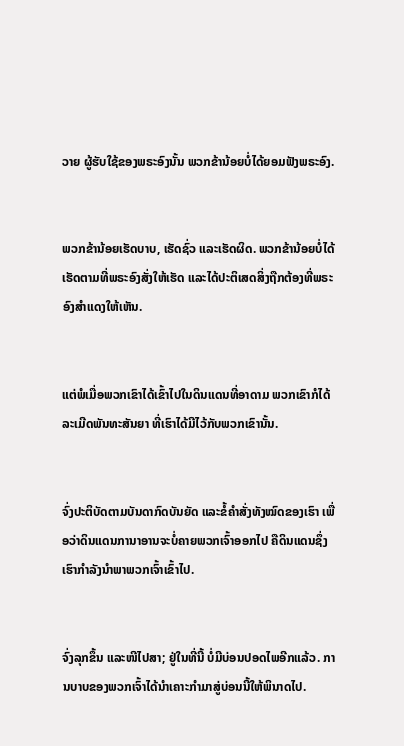ວາຍ ຜູ້ຮັບໃຊ້ຂອງພຣະອົງນັ້ນ ພວກຂ້ານ້ອຍບໍ່ໄດ້ຍອມຟັງພຣະອົງ.


ພວກຂ້ານ້ອຍເຮັດບາບ, ເຮັດຊົ່ວ ແລະເຮັດຜິດ. ພວກຂ້ານ້ອຍບໍ່ໄດ້ເຮັດຕາມທີ່ພຣະອົງສັ່ງໃຫ້ເຮັດ ແລະໄດ້ປະຕິເສດສິ່ງຖືກຕ້ອງທີ່ພຣະອົງສຳແດງໃຫ້ເຫັນ.


ແຕ່ພໍເມື່ອພວກເຂົາໄດ້ເຂົ້າໄປໃນດິນແດນທີ່ອາດາມ ພວກເຂົາກໍໄດ້ລະເມີດພັນທະສັນຍາ ທີ່ເຮົາໄດ້ມີໄວ້ກັບພວກເຂົານັ້ນ.


ຈົ່ງປະຕິບັດຕາມບັນດາກົດບັນຍັດ ແລະຂໍ້ຄຳສັ່ງທັງໝົດຂອງເຮົາ ເພື່ອວ່າດິນແດນການາອານຈະບໍ່ຄາຍພວກເຈົ້າອອກໄປ ຄືດິນແດນຊຶ່ງເຮົາກຳລັງນຳພາພວກເຈົ້າເຂົ້າໄປ.


ຈົ່ງລຸກຂຶ້ນ ແລະໜີໄປສາ; ຢູ່ໃນທີ່ນີ້ ບໍ່ມີບ່ອນປອດໄພອີກແລ້ວ. ການບາບຂອງພວກເຈົ້າໄດ້ນຳເຄາະກຳມາສູ່ບ່ອນນີ້ໃຫ້ພິນາດໄປ.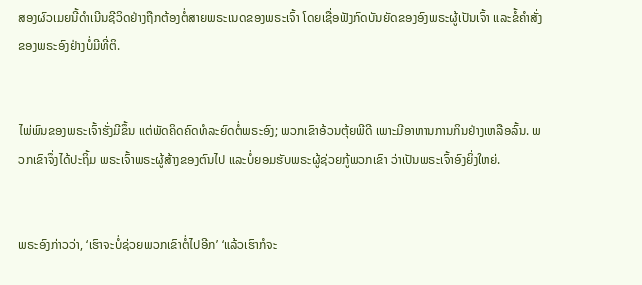ສອງຜົວເມຍນີ້ດຳເນີນຊີວິດຢ່າງຖືກຕ້ອງຕໍ່ສາຍພຣະເນດຂອງພຣະເຈົ້າ ໂດຍເຊື່ອຟັງກົດບັນຍັດຂອງອົງພຣະຜູ້ເປັນເຈົ້າ ແລະຂໍ້ຄຳສັ່ງຂອງພຣະອົງຢ່າງບໍ່ມີທີ່ຕິ.


ໄພ່ພົນຂອງພຣະເຈົ້າຮັ່ງມີຂຶ້ນ ແຕ່ພັດຄິດຄົດທໍລະຍົດຕໍ່ພຣະອົງ; ພວກເຂົາອ້ວນຕຸ້ຍພີດີ ເພາະມີອາຫານການກິນຢ່າງເຫລືອລົ້ນ. ພວກເຂົາຈຶ່ງໄດ້ປະຖິ້ມ ພຣະເຈົ້າພຣະຜູ້ສ້າງຂອງຕົນໄປ ແລະບໍ່ຍອມຮັບພຣະຜູ້ຊ່ວຍກູ້ພວກເຂົາ ວ່າເປັນພຣະເຈົ້າອົງຍິ່ງໃຫຍ່.


ພຣະອົງກ່າວວ່າ, ‘ເຮົາຈະບໍ່ຊ່ວຍພວກເຂົາຕໍ່ໄປອີກ’ ‘ແລ້ວເຮົາກໍຈະ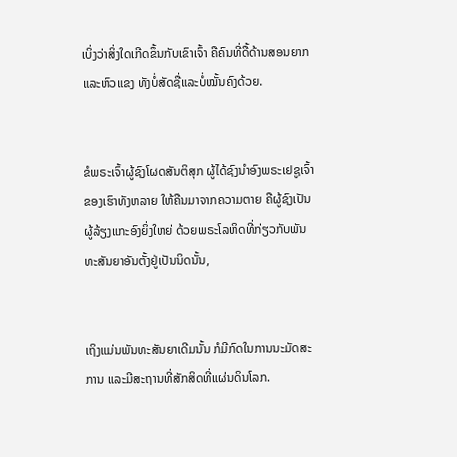ເບິ່ງວ່າສິ່ງໃດເກີດຂຶ້ນກັບເຂົາເຈົ້າ ຄືຄົນທີ່ດື້ດ້ານສອນຍາກແລະຫົວແຂງ ທັງບໍ່ສັດຊື່ແລະບໍ່ໝັ້ນຄົງດ້ວຍ.


ຂໍພຣະເຈົ້າຜູ້ຊົງໂຜດສັນຕິສຸກ ຜູ້ໄດ້ຊົງນຳອົງພຣະເຢຊູເຈົ້າຂອງເຮົາທັງຫລາຍ ໃຫ້ຄືນມາຈາກຄວາມຕາຍ ຄືຜູ້ຊົງເປັນຜູ້ລ້ຽງແກະອົງຍິ່ງໃຫຍ່ ດ້ວຍພຣະໂລຫິດທີ່ກ່ຽວກັບພັນທະສັນຍາອັນຕັ້ງຢູ່ເປັນນິດນັ້ນ,


ເຖິງແມ່ນພັນທະສັນຍາເດີມນັ້ນ ກໍມີກົດໃນການນະມັດສະການ ແລະມີສະຖານທີ່ສັກສິດທີ່ແຜ່ນດິນໂລກ.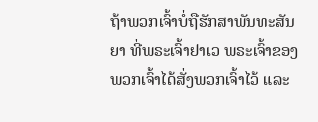ຖ້າພວກເຈົ້າບໍ່ຖືຮັກສາພັນທະສັນຍາ ທີ່ພຣະເຈົ້າຢາເວ ພຣະເຈົ້າຂອງພວກເຈົ້າໄດ້ສັ່ງພວກເຈົ້າໄວ້ ແລະ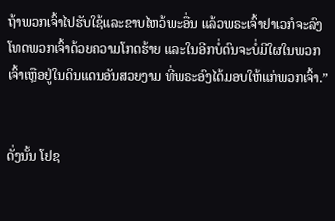ຖ້າພວກເຈົ້າໄປຮັບໃຊ້ແລະຂາບໄຫວ້ພະອື່ນ ແລ້ວພຣະເຈົ້າຢາເວກໍຈະລົງໂທດພວກເຈົ້າດ້ວຍຄວາມໂກດຮ້າຍ ແລະໃນອີກບໍ່ດົນຈະບໍ່ມີໃຜໃນພວກເຈົ້າເຫຼືອຢູ່ໃນດິນແດນອັນສວຍງາມ ທີ່ພຣະອົງໄດ້ມອບໃຫ້ແກ່ພວກເຈົ້າ.”


ດັ່ງນັ້ນ ໂຢຊ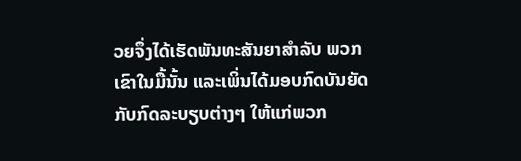ວຍຈຶ່ງໄດ້ເຮັດພັນທະສັນຍາສຳລັບ ພວກເຂົາໃນມື້ນັ້ນ ແລະເພິ່ນໄດ້ມອບກົດບັນຍັດກັບກົດລະບຽບຕ່າງໆ ໃຫ້ແກ່ພວກ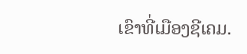ເຂົາທີ່ເມືອງຊີເຄມ.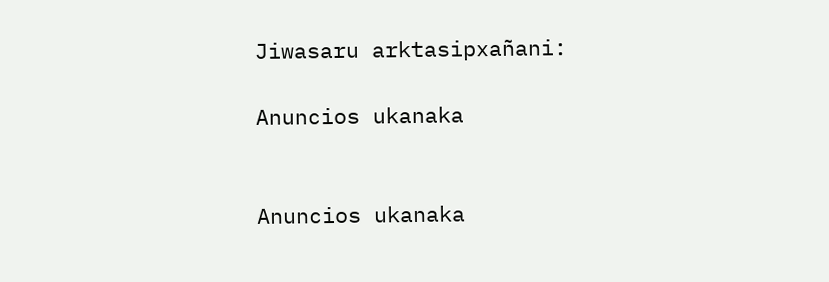Jiwasaru arktasipxañani:

Anuncios ukanaka


Anuncios ukanaka